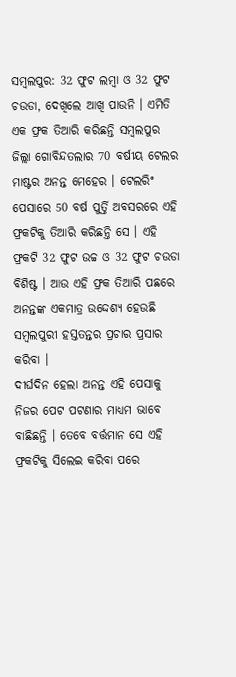ସମ୍ବଲପୁର: 32 ଫୁଟ ଲମ୍ବା ଓ 32 ଫୁଟ ଚଉଡା, ଦେଖିଲେ ଆଖି ପାଉନି । ଏମିତି ଏକ ଫ୍ରକ ତିଆରି କରିଛନ୍ତି ସମ୍ବଲପୁର ଜିଲ୍ଲା ଗୋବିନ୍ଦତଲାର 70 ବର୍ଷୀୟ ଟେଲର ମାଷ୍ଟର ଅନନ୍ତ ମେହେର । ଟେଲରିଂ ପେସାରେ 50 ବର୍ଷ ପୁର୍ତ୍ତି ଅବସରରେ ଏହି ଫ୍ରକଟିକୁ ତିଆରି କରିଛନ୍ତି ସେ । ଏହି ଫ୍ରକଟି 32 ଫୁଟ ଉଚ୍ଚ ଓ 32 ଫୁଟ ଚଉଡା ବିଶିଷ୍ଟ । ଆଉ ଏହି ଫ୍ରକ ତିଆରି ପଛରେ ଅନନ୍ତଙ୍କ ଏକମାତ୍ର ଉଦ୍ଦେଶ୍ୟ ହେଉଛି ସମ୍ବଲପୁରୀ ହସ୍ତତନ୍ତର ପ୍ରଚାର ପ୍ରସାର କରିବା ।
ଦୀର୍ଘଦିନ ହେଲା ଅନନ୍ତ ଏହି ପେସାକୁ ନିଜର ପେଟ ପଟଣାର ମାଧ୍ୟମ ଭାବେ ବାଛିଛନ୍ତି । ତେବେ ବର୍ତ୍ତମାନ ସେ ଏହି ଫ୍ରକଟିକୁ ସିଲେଇ କରିବା ପରେ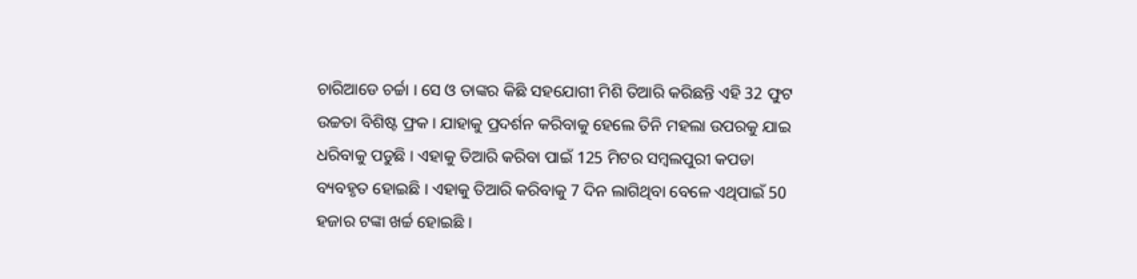ଚାରିଆଡେ ଚର୍ଚ୍ଚା । ସେ ଓ ତାଙ୍କର କିଛି ସହଯୋଗୀ ମିଶି ତିଆରି କରିଛନ୍ତି ଏହି 32 ଫୁଟ ଉଚ୍ଚତା ବିଶିଷ୍ଟ ଫ୍ରକ । ଯାହାକୁ ପ୍ରଦର୍ଶନ କରିବାକୁ ହେଲେ ତିନି ମହଲା ଉପରକୁ ଯାଇ ଧରିବାକୁ ପଡୁଛି । ଏହାକୁ ତିଆରି କରିବା ପାଇଁ 125 ମିଟର ସମ୍ବଲପୁରୀ କପଡା ବ୍ୟବହୃତ ହୋଇଛି । ଏହାକୁ ତିଆରି କରିବାକୁ 7 ଦିନ ଲାଗିଥିବା ବେଳେ ଏଥିପାଇଁ 50 ହଜାର ଟଙ୍କା ଖର୍ଚ୍ଚ ହୋଇଛି ।